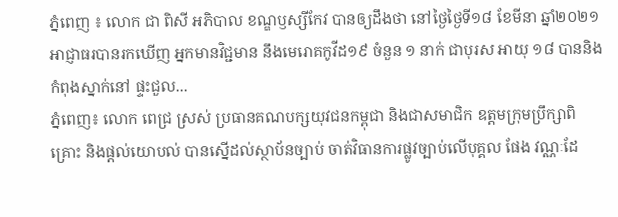ភ្នំពេញ ៖ លោក ជា ពិសី អភិបាល ខណ្ឌឫស្សីកែវ បានឲ្យដឹងថា នៅថ្ងៃថ្ងៃទី១៨ ខែមីនា ឆ្នាំ២០២១ អាជ្ញាធរបានរកឃើញ អ្នកមានវិជ្ជមាន នឹងមេរោគកូវីដ១៩ ចំនួន ១ នាក់ ជាបុរស អាយុ ១៨ បាននិងកំពុងស្នាក់នៅ ផ្ទះជួល...
ភ្នំពេញ៖ លោក ពេជ្រ ស្រស់ ប្រធានគណបក្សយុវជនកម្ពុជា និងជាសមាជិក ឧត្តមក្រុមប្រឹក្សាពិគ្រោះ និងផ្ដល់យោបល់ បានស្នើដល់ស្ថាប័នច្បាប់ ចាត់វិធានការផ្លូវច្បាប់លើបុគ្គល ផែង វណ្ណៈដែ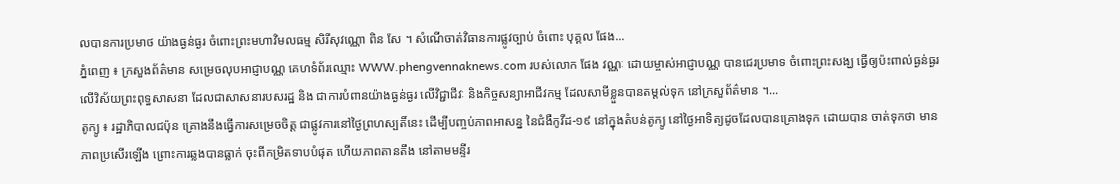លបានការប្រមាថ យ៉ាងធ្ងន់ធ្ងរ ចំពោះព្រះមហាវិមលធម្ម សិរីសុវណ្ណោ ពិន សែ ។ សំណើចាត់វិធានការផ្លូវច្បាប់ ចំពោះ បុគ្គល ផែង...
ភ្នំពេញ ៖ ក្រសួងព័ត៌មាន សម្រេចលុបអាជ្ញាបណ្ណ គេហទំព័រឈ្មោះ WWW.phengvennaknews.com របស់លោក ផែង វណ្ណៈ ដោយម្ចាស់អាជ្ញាបណ្ណ បានជេរប្រមាទ ចំពោះព្រះសង្ឃ ធ្វើឲ្យប៉ះពាល់ធ្ងន់ធ្ងរ លើវិស័យព្រះពុទ្ធសាសនា ដែលជាសាសនារបសរដ្ឋ និង ជាការបំពានយ៉ាងធ្ងន់ធ្ងរ លើវិជ្ជាជីវៈ និងកិច្ចសន្យាអាជីវកម្ម ដែលសាមីខ្លួនបានតម្ដល់ទុក នៅក្រសួព័ត៌មាន ។...
តូក្យូ ៖ រដ្ឋាភិបាលជប៉ុន គ្រោងនឹងធ្វើការសម្រេចចិត្ត ជាផ្លូវការនៅថ្ងៃព្រហស្បតិ៍នេះ ដើម្បីបញ្ចប់ភាពអាសន្ន នៃជំងឺកូវីដ-១៩ នៅក្នុងតំបន់តូក្យូ នៅថ្ងៃអាទិត្យដូចដែលបានគ្រោងទុក ដោយបាន ចាត់ទុកថា មានភាពប្រសើរឡើង ព្រោះការឆ្លងបានធ្លាក់ ចុះពីកម្រិតទាបបំផុត ហើយភាពតានតឹង នៅតាមមន្ទីរ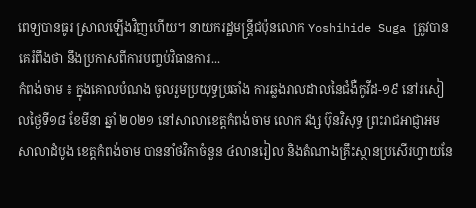ពេទ្យបានធូរ ស្រាលឡើងវិញហើយ។ នាយករដ្ឋមន្រ្តីជប៉ុនលោក Yoshihide Suga ត្រូវបានគេរំពឹងថា នឹងប្រកាសពីការបញ្ចប់វិធានការ...
កំពង់ចាម ៖ ក្នុងគោលបំណង ចូលរួមប្រយុទ្ធប្រឆាំង ការឆ្លងរាលដាលនៃជំងឺកូវីដ-១៩ នៅរសៀលថ្ងៃទី១៨ ខែមីនា ឆ្នាំ ២០២១ នៅសាលាខេត្តកំពង់ចាម លោក វង្ស ប៊ុនវិសុទ្ធ ព្រះរាជអាជ្ញាអមសាលាដំបូង ខេត្តកំពង់ចាម បាននាំថវិកាចំនួន ៤លានរៀល និងតំណាងគ្រឹះស្ថានប្រសើរហ្វាយនែ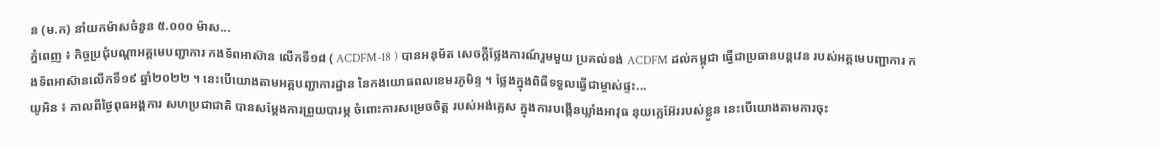ន (ម.ក) នាំយកម៉ាសចំនួន ៥.០០០ ម៉ាស...
ភ្នំពេញ ៖ កិច្ចប្រជុំបណ្ដាអគ្គមេបញ្ជាការ កងទ័ពអាស៊ាន លើកទី១៨ ( ACDFM-18 ) បានអនុម័ត សេចក្តីថ្លែងការណ៍រួមមួយ ប្រគល់ទង់ ACDFM ដល់កម្ពុជា ធ្វើជាប្រធានបន្ដវេន របស់អគ្គមេបញ្ជាការ កងទ័ពអាស៊ានលើកទី១៩ ឆ្នាំ២០២២ ។ នេះបើយោងតាមអគ្គបញ្ជាការដ្ឋាន នៃកងយោធពលខេមរភូមិន្ទ ។ ថ្លែងក្នុងពិធីទទួលធ្វើជាម្ចាស់ផ្ទះ...
យូអិន ៖ កាលពីថ្ងៃពុធអង្គការ សហប្រជាជាតិ បានសម្តែងការព្រួយបារម្ភ ចំពោះការសម្រេចចិត្ត របស់អង់គ្លេស ក្នុងការបង្កើនឃ្លាំងអាវុធ នុយក្លេអ៊ែររបស់ខ្លួន នេះបើយោងតាមការចុះ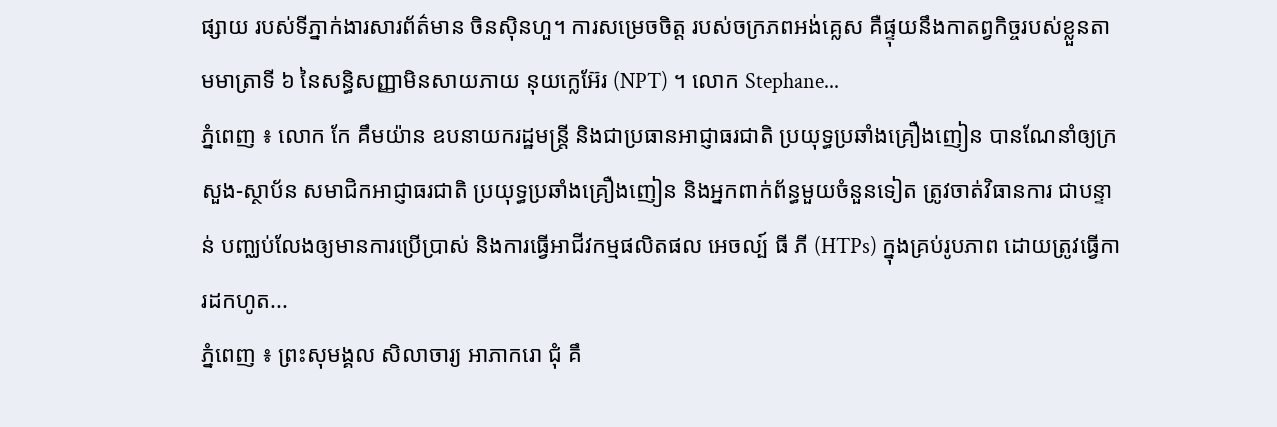ផ្សាយ របស់ទីភ្នាក់ងារសារព័ត៌មាន ចិនស៊ិនហួ។ ការសម្រេចចិត្ត របស់ចក្រភពអង់គ្លេស គឺផ្ទុយនឹងកាតព្វកិច្ចរបស់ខ្លួនតាមមាត្រាទី ៦ នៃសន្ធិសញ្ញាមិនសាយភាយ នុយក្លេអ៊ែរ (NPT) ។ លោក Stephane...
ភ្នំពេញ ៖ លោក កែ គឹមយ៉ាន ឧបនាយករដ្ឋមន្ត្រី និងជាប្រធានអាជ្ញាធរជាតិ ប្រយុទ្ធប្រឆាំងគ្រឿងញៀន បានណែនាំឲ្យក្រសួង-ស្ថាប័ន សមាជិកអាជ្ញាធរជាតិ ប្រយុទ្ធប្រឆាំងគ្រឿងញៀន និងអ្នកពាក់ព័ន្ធមួយចំនួនទៀត ត្រូវចាត់វិធានការ ជាបន្ទាន់ បញ្ឈប់លែងឲ្យមានការប្រើប្រាស់ និងការធ្វើអាជីវកម្មផលិតផល អេចល្ប៍ ធី ភី (HTPs) ក្នុងគ្រប់រូបភាព ដោយត្រូវធ្វើការដកហូត...
ភ្នំពេញ ៖ ព្រះសុមង្គល សិលាចារ្យ អាភាករោ ជុំ គឹ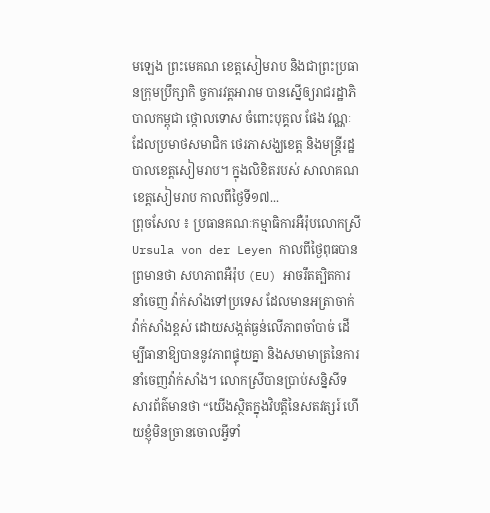មឡេង ព្រះមេគណ ខេត្តសៀមរាប និងជាព្រះប្រធានក្រុមប្រឹក្សាកិ ច្ចការវត្តអារាម បានស្នើឲ្យរាជរដ្ឋាភិបាលកម្ពុជា ថ្កោលទោស ចំពោះបុគ្គល ផែង វណ្ណៈ ដែលប្រមាថសមាជិក ថេរភាសង្ឃខេត្ត និងមន្ដ្រីរដ្ឋបាលខេត្តសៀមរាប។ ក្នុងលិខិតរបស់ សាលាគណខេត្តសៀមរាប កាលពីថ្ងៃទី១៧...
ព្រុចសែល ៖ ប្រធានគណៈកម្មាធិការអឺរ៉ុបលោកស្រី Ursula von der Leyen កាលពីថ្ងៃពុធបានព្រមានថា សហភាពអឺរ៉ុប (EU) អាចរឹតត្បិតការនាំចេញ វ៉ាក់សាំងទៅប្រទេស ដែលមានអត្រាចាក់វ៉ាក់សាំងខ្ពស់ ដោយសង្កត់ធ្ងន់លើភាពចាំបាច់ ដើម្បីធានាឱ្យបាននូវភាពផ្ទុយគ្នា និងសមាមាត្រនៃការនាំចេញវ៉ាក់សាំង។ លោកស្រីបានប្រាប់សន្និសីទ សារព័ត៌មានថា “យើងស្ថិតក្នុងវិបត្តិនៃសតវត្សរ៍ ហើយខ្ញុំមិនច្រានចោលអ្វីទាំ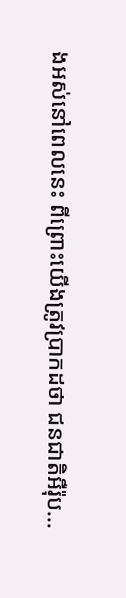ងអស់នៅពេលនេះ ពីព្រោះយើងត្រូវប្រាកដថា ជនជាតិអឺរ៉ុប...